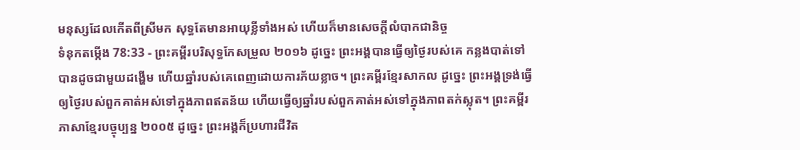មនុស្សដែលកើតពីស្រីមក សុទ្ធតែមានអាយុខ្លីទាំងអស់ ហើយក៏មានសេចក្ដីលំបាកជានិច្ច
ទំនុកតម្កើង 78:33 - ព្រះគម្ពីរបរិសុទ្ធកែសម្រួល ២០១៦ ដូច្នេះ ព្រះអង្គបានធ្វើឲ្យថ្ងៃរបស់គេ កន្លងបាត់ទៅ បានដូចជាមួយដង្ហើម ហើយឆ្នាំរបស់គេពេញដោយការភ័យខ្លាច។ ព្រះគម្ពីរខ្មែរសាកល ដូច្នេះ ព្រះអង្គទ្រង់ធ្វើឲ្យថ្ងៃរបស់ពួកគាត់អស់ទៅក្នុងភាពឥតន័យ ហើយធ្វើឲ្យឆ្នាំរបស់ពួកគាត់អស់ទៅក្នុងភាពតក់ស្លុត។ ព្រះគម្ពីរភាសាខ្មែរបច្ចុប្បន្ន ២០០៥ ដូច្នេះ ព្រះអង្គក៏ប្រហារជីវិត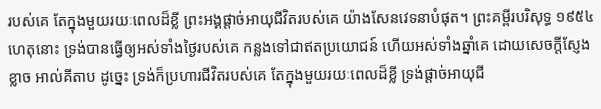របស់គេ តែក្នុងមួយរយៈពេលដ៏ខ្លី ព្រះអង្គផ្ដាច់អាយុជីវិតរបស់គេ យ៉ាងសែនវេទនាបំផុត។ ព្រះគម្ពីរបរិសុទ្ធ ១៩៥៤ ហេតុនោះ ទ្រង់បានធ្វើឲ្យអស់ទាំងថ្ងៃរបស់គេ កន្លងទៅជាឥតប្រយោជន៍ ហើយអស់ទាំងឆ្នាំគេ ដោយសេចក្ដីស្ញែងខ្លាច អាល់គីតាប ដូច្នេះ ទ្រង់ក៏ប្រហារជីវិតរបស់គេ តែក្នុងមួយរយៈពេលដ៏ខ្លី ទ្រង់ផ្ដាច់អាយុជី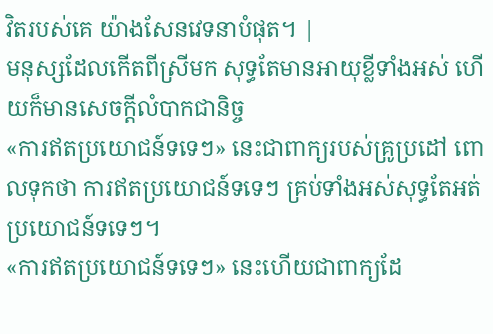វិតរបស់គេ យ៉ាងសែនវេទនាបំផុត។ |
មនុស្សដែលកើតពីស្រីមក សុទ្ធតែមានអាយុខ្លីទាំងអស់ ហើយក៏មានសេចក្ដីលំបាកជានិច្ច
«ការឥតប្រយោជន៍ទទេៗ» នេះជាពាក្យរបស់គ្រូប្រដៅ ពោលទុកថា ការឥតប្រយោជន៍ទទេៗ គ្រប់ទាំងអស់សុទ្ធតែអត់ប្រយោជន៍ទទេៗ។
«ការឥតប្រយោជន៍ទទេៗ» នេះហើយជាពាក្យដែ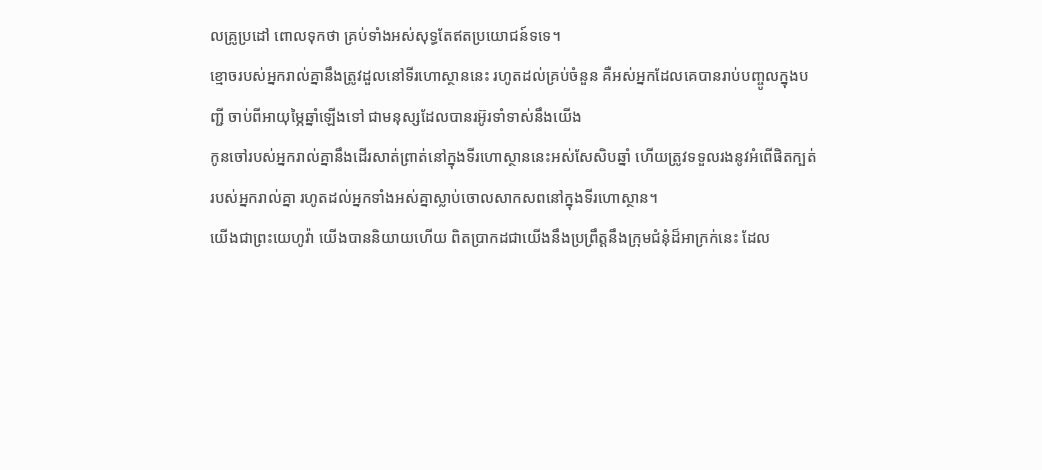លគ្រូប្រដៅ ពោលទុកថា គ្រប់ទាំងអស់សុទ្ធតែឥតប្រយោជន៍ទទេ។
ខ្មោចរបស់អ្នករាល់គ្នានឹងត្រូវដួលនៅទីរហោស្ថាននេះ រហូតដល់គ្រប់ចំនួន គឺអស់អ្នកដែលគេបានរាប់បញ្ចូលក្នុងបញ្ជី ចាប់ពីអាយុម្ភៃឆ្នាំឡើងទៅ ជាមនុស្សដែលបានរអ៊ូរទាំទាស់នឹងយើង
កូនចៅរបស់អ្នករាល់គ្នានឹងដើរសាត់ព្រាត់នៅក្នុងទីរហោស្ថាននេះអស់សែសិបឆ្នាំ ហើយត្រូវទទួលរងនូវអំពើផិតក្បត់របស់អ្នករាល់គ្នា រហូតដល់អ្នកទាំងអស់គ្នាស្លាប់ចោលសាកសពនៅក្នុងទីរហោស្ថាន។
យើងជាព្រះយេហូវ៉ា យើងបាននិយាយហើយ ពិតប្រាកដជាយើងនឹងប្រព្រឹត្តនឹងក្រុមជំនុំដ៏អាក្រក់នេះ ដែល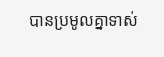បានប្រមូលគ្នាទាស់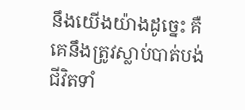នឹងយើងយ៉ាងដូច្នេះ គឺគេនឹងត្រូវស្លាប់បាត់បង់ជីវិតទាំ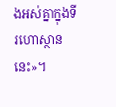ងអស់គ្នាក្នុងទីរហោស្ថាននេះ»។